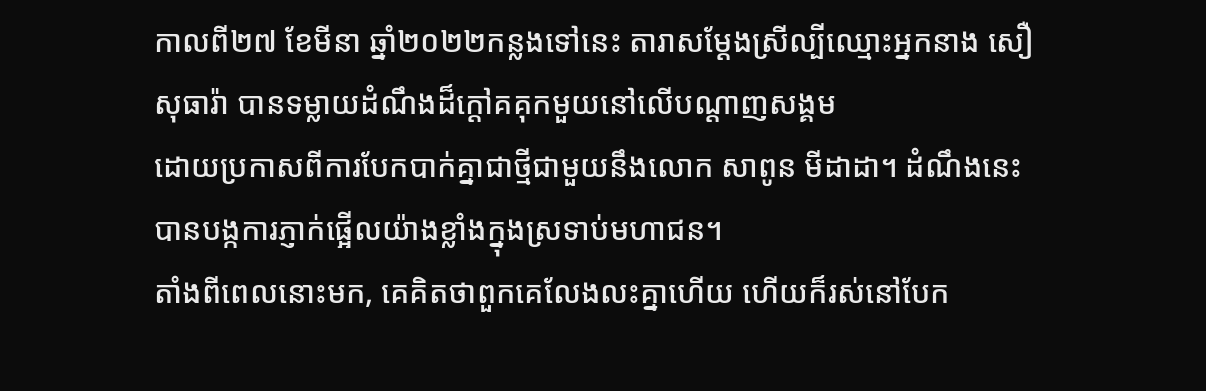កាលពី២៧ ខែមីនា ឆ្នាំ២០២២កន្លងទៅនេះ តារាសម្ដែងស្រីល្បីឈ្មោះអ្នកនាង សឿ សុធារ៉ា បានទម្លាយដំណឹងដ៏ក្ដៅគគុកមួយនៅលើបណ្ដាញសង្គម
ដោយប្រកាសពីការបែកបាក់គ្នាជាថ្មីជាមួយនឹងលោក សាពូន មីដាដា។ ដំណឹងនេះបានបង្កការភ្ញាក់ផ្អើលយ៉ាងខ្លាំងក្នុងស្រទាប់មហាជន។
តាំងពីពេលនោះមក, គេគិតថាពួកគេលែងលះគ្នាហើយ ហើយក៏រស់នៅបែក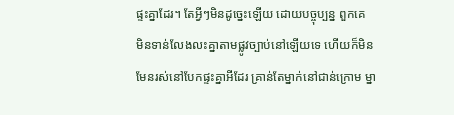ផ្ទះគ្នាដែរ។ តែអ្វីៗមិនដូច្នេះឡើយ ដោយបច្ចុប្បន្ន ពួកគេ
មិនទាន់លែងលះគ្នាតាមផ្លូវច្បាប់នៅឡើយទេ ហើយក៏មិនមែនរស់នៅបែកផ្ទះគ្នាអីដែរ គ្រាន់តែម្នាក់នៅជាន់ក្រោម ម្នា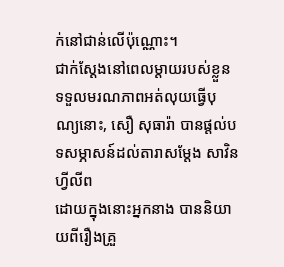ក់នៅជាន់លើប៉ុណ្ណោះ។
ជាក់ស្ដែងនៅពេលម្ដាយរបស់ខ្លួនទទួលមរណភាពអត់លុយធ្វើបុណ្យនោះ, សឿ សុធារ៉ា បានផ្ដល់បទសម្ភាសន៍ដល់តារាសម្ដែង សាវិន ហ្វីលីព
ដោយក្នុងនោះអ្នកនាង បាននិយាយពីរឿងគ្រួ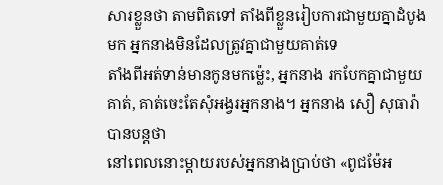សារខ្លួនថា តាមពិតទៅ តាំងពីខ្លួនរៀបការជាមួយគ្នាដំបូងមក អ្នកនាងមិនដែលត្រូវគ្នាជាមួយគាត់ទេ
តាំងពីអត់ទាន់មានកូនមកម៉្លេះ, អ្នកនាង រកបែកគ្នាជាមួយគាត់, គាត់ចេះតែសុំអង្វរអ្នកនាង។ អ្នកនាង សឿ សុធារ៉ា បានបន្តថា
នៅពេលនោះម្ដាយរបស់អ្នកនាងប្រាប់ថា «ពូជម៉ែអ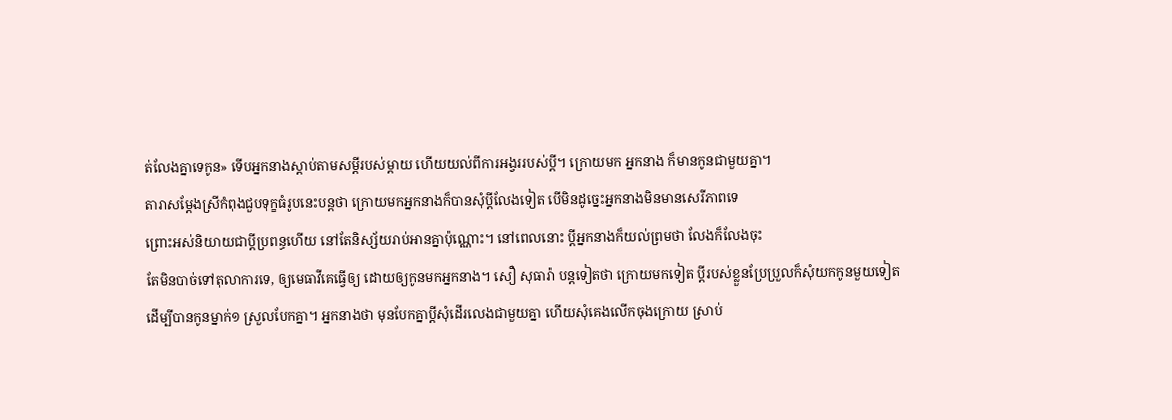ត់លែងគ្នាទេកូន» ទើបអ្នកនាងស្ដាប់តាមសម្ដីរបស់ម្ដាយ ហើយយល់ពីការអង្វររបស់ប្ដី។ ក្រោយមក អ្នកនាង ក៏មានកូនជាមួយគ្នា។
តារាសម្ដែងស្រីកំពុងជួបទុក្ខធំរូបនេះបន្តថា ក្រោយមកអ្នកនាងក៏បានសុំប្ដីលែងទៀត បើមិនដូច្នេះអ្នកនាងមិនមានសេរីភាពទេ
ព្រោះអស់និយាយជាប្ដីប្រពន្ធហើយ នៅតែនិស្ស័យរាប់អានគ្នាប៉ុណ្ណោះ។ នៅពេលនោះ ប្ដីអ្នកនាងក៏យល់ព្រមថា លែងក៏លែងចុះ
តែមិនបាច់ទៅតុលាការទេ, ឲ្យមេធាវីគេធ្វើឲ្យ ដោយឲ្យកូនមកអ្នកនាង។ សឿ សុធារ៉ា បន្តទៀតថា ក្រោយមកទៀត ប្ដីរបស់ខ្លួនប្រែប្រួលក៏សុំយកកូនមួយទៀត
ដើម្បីបានកូនម្នាក់១ ស្រួលបែកគ្នា។ អ្នកនាងថា មុនបែកគ្នាប្ដីសុំដើរលេងជាមួយគ្នា ហើយសុំគេងលើកចុងក្រោយ ស្រាប់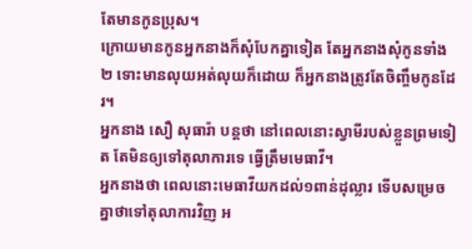តែមានកូនប្រុស។
ក្រោយមានកូនអ្នកនាងក៏សុំបែកគ្នាទៀត តែអ្នកនាងសុំកូនទាំង២ ទោះមានលុយអត់លុយក៏ដោយ ក៏អ្នកនាងត្រូវតែចិញ្ចឹមកូនដែរ។
អ្នកនាង សឿ សុធារ៉ា បន្តថា នៅពេលនោះស្វាមីរបស់ខ្លួនព្រមទៀត តែមិនឲ្យទៅតុលាការទេ ធ្វើត្រឹមមេធាវី។
អ្នកនាងថា ពេលនោះមេធាវីយកដល់១ពាន់ដុល្លារ ទើបសម្រេចគ្នាថាទៅតុលាការវិញ អ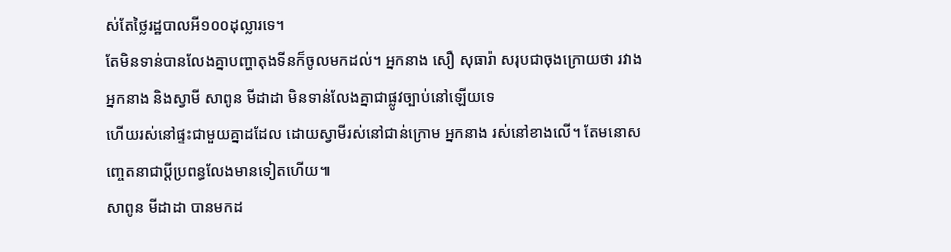ស់តែថ្លៃរដ្ឋបាលអី១០០ដុល្លារទេ។
តែមិនទាន់បានលែងគ្នាបញ្ហាតុងទីនក៏ចូលមកដល់។ អ្នកនាង សឿ សុធារ៉ា សរុបជាចុងក្រោយថា រវាងអ្នកនាង និងស្វាមី សាពូន មីដាដា មិនទាន់លែងគ្នាជាផ្លូវច្បាប់នៅឡើយទេ
ហើយរស់នៅផ្ទះជាមួយគ្នាដដែល ដោយស្វាមីរស់នៅជាន់ក្រោម អ្នកនាង រស់នៅខាងលើ។ តែមនោសញ្ចេតនាជាប្ដីប្រពន្ធលែងមានទៀតហើយ៕
សាពូន មីដាដា បានមកដ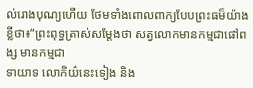ល់រោងបុណ្យហើយ ថែមទាំងពោលពាក្យបែបព្រះធម៏យ៉ាងខ្លីថា៖“ព្រះពុទ្ធត្រាស់សម្តែងថា សត្វលោកមានកម្មជាផៅពង្ស មានកម្មជា
ទាយាទ លោកិយ៌នេះទៀង និង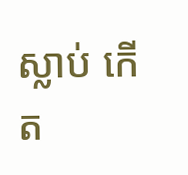ស្លាប់ កើត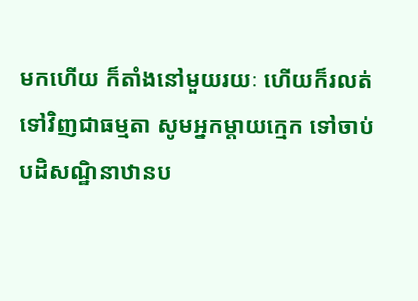មកហើយ ក៏តាំងនៅមួយរយៈ ហើយក៏រលត់ទៅវិញជាធម្មតា សូមអ្នកម្តាយក្មេក ទៅចាប់បដិសណ្ឋិនាឋានប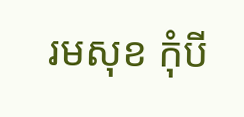រមសុខ កុំបី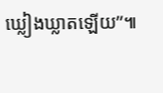ឃ្លៀងឃ្លាតឡើយ”៕